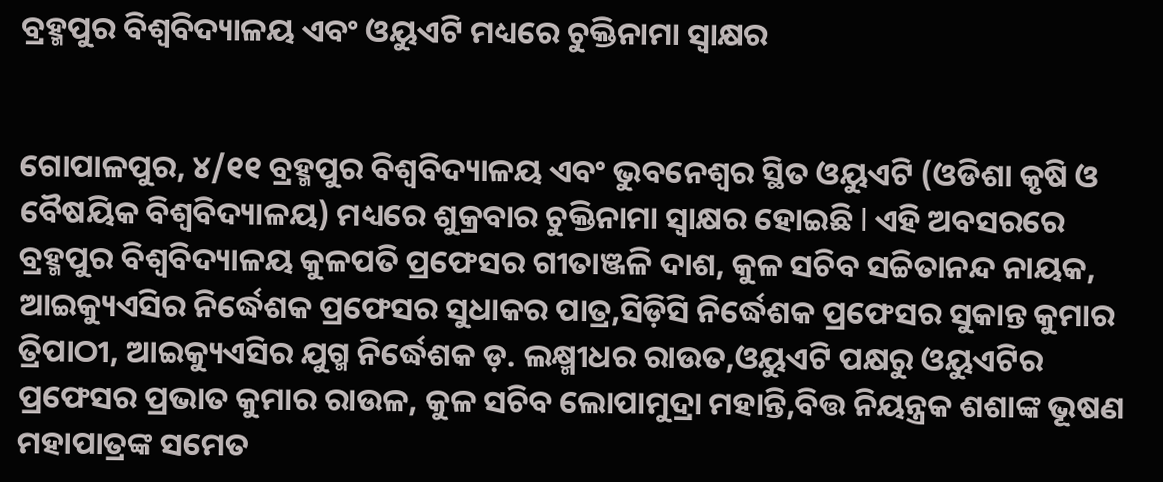ବ୍ରହ୍ମପୁର ବିଶ୍ୱବିଦ୍ୟାଳୟ ଏବଂ ଓୟୁଏଟି ମଧ୍ୟରେ ଚୁକ୍ତିନାମା ସ୍ଵାକ୍ଷର


ଗୋପାଳପୁର, ୪/୧୧ ବ୍ରହ୍ମପୁର ବିଶ୍ୱବିଦ୍ୟାଳୟ ଏବଂ ଭୁବନେଶ୍ୱର ସ୍ଥିତ ଓୟୁଏଟି (ଓଡିଶା କୃଷି ଓ ବୈଷୟିକ ବିଶ୍ଵବିଦ୍ୟାଳୟ) ମଧ୍ୟରେ ଶୁକ୍ରବାର ଚୁକ୍ତିନାମା ସ୍ଵାକ୍ଷର ହୋଇଛି l ଏହି ଅବସରରେ ବ୍ରହ୍ମପୁର ବିଶ୍ୱବିଦ୍ୟାଳୟ କୁଳପତି ପ୍ରଫେସର ଗୀତାଞ୍ଜଳି ଦାଶ, କୁଳ ସଚିବ ସଚ୍ଚିତାନନ୍ଦ ନାୟକ, ଆଇକ୍ୟୁଏସିର ନିର୍ଦ୍ଧେଶକ ପ୍ରଫେସର ସୁଧାକର ପାତ୍ର,ସିଡ଼ିସି ନିର୍ଦ୍ଧେଶକ ପ୍ରଫେସର ସୁକାନ୍ତ କୁମାର ତ୍ରିପାଠୀ, ଆଇକ୍ୟୁଏସିର ଯୁଗ୍ମ ନିର୍ଦ୍ଧେଶକ ଡ଼. ଲକ୍ଷ୍ମୀଧର ରାଉତ,ଓୟୁଏଟି ପକ୍ଷରୁ ଓୟୁଏଟିର ପ୍ରଫେସର ପ୍ରଭାତ କୁମାର ରାଉଳ, କୁଳ ସଚିବ ଲୋପାମୁଦ୍ରା ମହାନ୍ତି,ବିତ୍ତ ନିୟନ୍ତ୍ରକ ଶଶାଙ୍କ ଭୂଷଣ ମହାପାତ୍ରଙ୍କ ସମେତ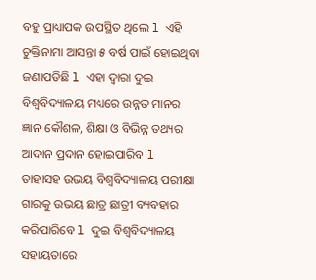ବହୁ ପ୍ରାଧ୍ୟାପକ ଉପସ୍ଥିତ ଥିଲେ l ଏହି ଚୁକ୍ତିନାମା ଆସନ୍ତା ୫ ବର୍ଷ ପାଇଁ ହୋଇଥିବା ଜଣାପଡିଛି l ଏହା ଦ୍ୱାରା ଦୁଇ ବିଶ୍ୱବିଦ୍ୟାଳୟ ମଧ୍ୟରେ ଉନ୍ନତ ମାନର ଜ୍ଞାନ କୌଶଳ, ଶିକ୍ଷା ଓ ବିଭିନ୍ନ ତଥ୍ୟର ଆଦାନ ପ୍ରଦାନ ହୋଇପାରିବ l ତାହାସହ ଉଭୟ ବିଶ୍ଵବିଦ୍ୟାଳୟ ପରୀକ୍ଷା ଗାରକୁ ଉଭୟ ଛାତ୍ର ଛାତ୍ରୀ ବ୍ୟବହାର କରିପାରିବେ l ଦୁଇ ବିଶ୍ଵବିଦ୍ୟାଳୟ ସହାୟତାରେ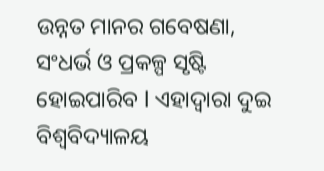ଉନ୍ନତ ମାନର ଗବେଷଣା, ସଂଧର୍ଭ ଓ ପ୍ରକଳ୍ପ ସୃଷ୍ଟି ହୋଇପାରିବ l ଏହାଦ୍ୱାରା ଦୁଇ ବିଶ୍ଵବିଦ୍ୟାଳୟ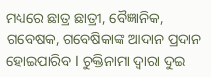ମଧ୍ୟରେ ଛାତ୍ର ଛାତ୍ରୀ, ବୈଜ୍ଞାନିକ, ଗବେଷକ, ଗବେଷିକାଙ୍କ ଆଦାନ ପ୍ରଦାନ ହୋଇପାରିବ l ଚୁକ୍ତିନାମା ଦ୍ୱାରା ଦୁଇ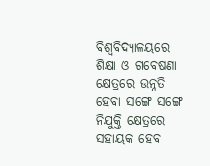ବିଶ୍ଵବିଦ୍ୟାଳୟରେ ଶିକ୍ଷା ଓ ଗବେଷଣା କ୍ଷେତ୍ରରେ ଉନ୍ନତି ହେବା ସଙ୍ଗେ ସଙ୍ଗେ ନିଯୁକ୍ତି କ୍ଷେତ୍ରରେ ସହାୟକ ହେବ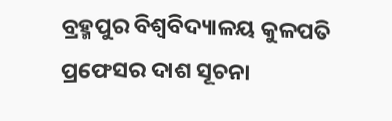ବ୍ରହ୍ମପୁର ବିଶ୍ୱବିଦ୍ୟାଳୟ କୁଳପତି ପ୍ରଫେସର ଦାଶ ସୂଚନା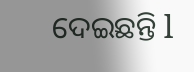ଦେଇଛନ୍ତି l